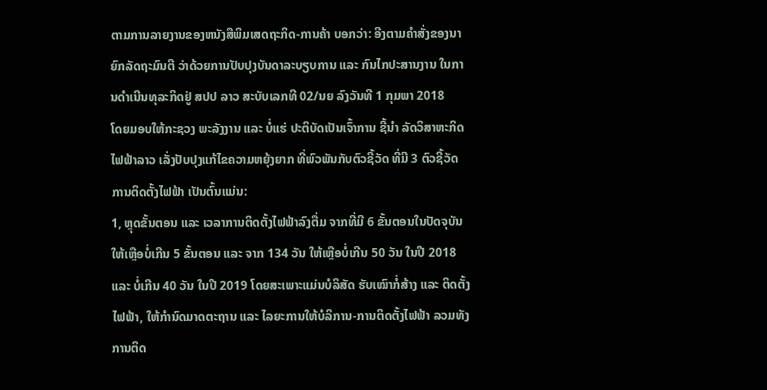ຕາມການລາຍງານຂອງຫນັງສືພິມເສດຖະກິດ-ການຄ້າ ບອກວ່າ: ອີງຕາມຄຳສັ່ງຂອງນາຍົກລັດຖະມົນຕີ ວ່າດ້ວຍການປັບປຸງບັນດາລະບຽບການ ແລະ ກົນໄກປະສານງານ ໃນການດຳເນີນທຸລະກິດຢູ່ ສປປ ລາວ ສະບັບເລກທີ 02/ນຍ ລົງວັນທີ 1 ກຸມພາ 2018
ໂດຍມອບໃຫ້ກະຊວງ ພະລັງງານ ແລະ ບໍ່ແຮ່ ປະຕິບັດເປັນເຈົ້າການ ຊີ້ນຳ ລັດວິສາຫະກິດ ໄຟຟ້າລາວ ເລັ່ງປັບປຸງແກ້ໄຂຄວາມຫຍຸ້ງຍາກ ທີ່ພົວພັນກັບຕົວຊີ້ວັດ ທີ່ມີ 3 ຕົວຊີ້ວັດ ການຕິດຕັ້ງໄຟຟ້າ ເປັນຕົ້ນແມ່ນ:
1, ຫຼຸດຂັ້ນຕອນ ແລະ ເວລາການຕິດຕັ້ງໄຟຟ້າລົງຕື່ມ ຈາກທີ່ມີ 6 ຂັ້ນຕອນໃນປັດຈຸບັນ ໃຫ້ເຫຼືອບໍ່ເກີນ 5 ຂັ້ນຕອນ ແລະ ຈາກ 134 ວັນ ໃຫ້ເຫຼືອບໍ່ເກີນ 50 ວັນ ໃນປີ 2018 ແລະ ບໍ່ເກີນ 40 ວັນ ໃນປີ 2019 ໂດຍສະເພາະແມ່ນບໍລິສັດ ຮັບເໝົາກໍ່ສ້າງ ແລະ ຕິດຕັ້ງໄຟຟ້າ, ໃຫ້ກຳນົດມາດຕະຖານ ແລະ ໄລຍະການໃຫ້ບໍລິການ-ການຕິດຕັ້ງໄຟຟ້າ ລວມທັງການຕິດ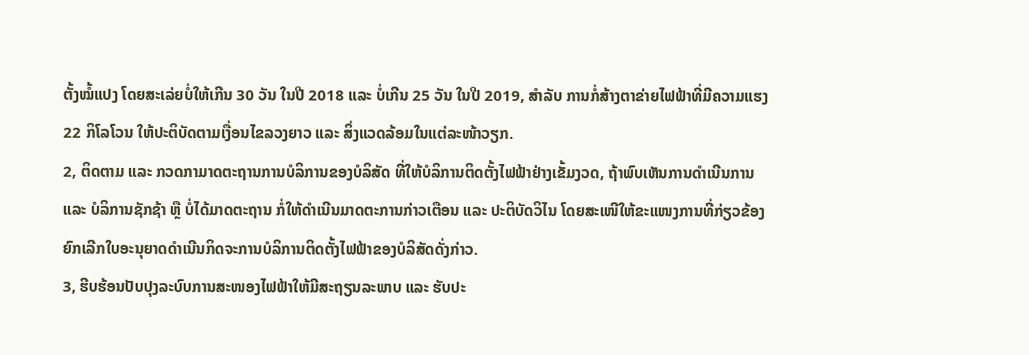ຕັ້ງໝໍ້ແປງ ໂດຍສະເລ່ຍບໍ່ໃຫ້ເກີນ 30 ວັນ ໃນປີ 2018 ແລະ ບໍ່ເກີນ 25 ວັນ ໃນປີ 2019, ສຳລັບ ການກໍ່ສ້າງຕາຂ່າຍໄຟຟ້າທີ່ມີຄວາມແຮງ 22 ກິໂລໂວນ ໃຫ້ປະຕິບັດຕາມເງື່ອນໄຂລວງຍາວ ແລະ ສິ່ງແວດລ້ອມໃນແຕ່ລະໜ້າວຽກ.
2, ຕິດຕາມ ແລະ ກວດກາມາດຕະຖານການບໍລິການຂອງບໍລິສັດ ທີ່ໃຫ້ບໍລິການຕິດຕັ້ງໄຟຟ້າຢ່າງເຂັ້ມງວດ, ຖ້າພົບເຫັນການດຳເນີນການ ແລະ ບໍລິການຊັກຊ້າ ຫຼື ບໍ່ໄດ້ມາດຕະຖານ ກໍ່ໃຫ້ດຳເນີນມາດຕະການກ່າວເຕືອນ ແລະ ປະຕິບັດວິໄນ ໂດຍສະເໜີໃຫ້ຂະແໜງການທີ່ກ່ຽວຂ້ອງຍົກເລີກໃບອະນຸຍາດດຳເນີນກິດຈະການບໍລິການຕິດຕັ້ງໄຟຟ້າຂອງບໍລິສັດດັ່ງກ່າວ.
3, ຮີບຮ້ອນປັບປຸງລະບົບການສະໜອງໄຟຟ້າໃຫ້ມີສະຖຽນລະພາບ ແລະ ຮັບປະ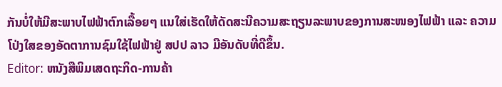ກັນບໍ່ໃຫ້ມີສະພາບໄຟຟ້າຕົກເລື້ອຍໆ ແນໃສ່ເຮັດໃຫ້ດັດສະນີຄວາມສະຖຽນລະພາບຂອງການສະໜອງໄຟຟ້າ ແລະ ຄວາມໂປ່ງໃສຂອງອັດຕາການຊົມໃຊ້ໄຟຟ້າຢູ່ ສປປ ລາວ ມີອັນດັບທີ່ດີຂຶ້ນ.
Editor: ຫນັງສືພິມເສດຖະກິດ-ການຄ້າ